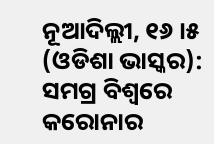ନୂଆଦିଲ୍ଲୀ, ୧୬ ।୫ (ଓଡିଶା ଭାସ୍କର): ସମଗ୍ର ବିଶ୍ୱରେ କରୋନାର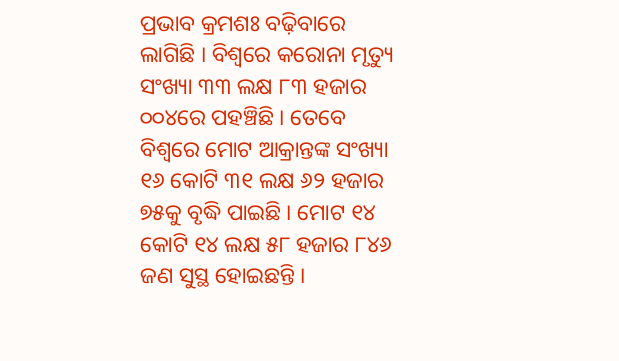ପ୍ରଭାବ କ୍ରମଶଃ ବଢ଼ିବାରେ ଲାଗିଛି । ବିଶ୍ୱରେ କରୋନା ମୃତ୍ୟୁ ସଂଖ୍ୟା ୩୩ ଲକ୍ଷ ୮୩ ହଜାର ୦୦୪ରେ ପହଞ୍ଚିଛି । ତେବେ ବିଶ୍ୱରେ ମୋଟ ଆକ୍ରାନ୍ତଙ୍କ ସଂଖ୍ୟା ୧୬ କୋଟି ୩୧ ଲକ୍ଷ ୬୨ ହଜାର ୭୫କୁ ବୃଦ୍ଧି ପାଇଛି । ମୋଟ ୧୪ କୋଟି ୧୪ ଲକ୍ଷ ୫୮ ହଜାର ୮୪୬ ଜଣ ସୁସ୍ଥ ହୋଇଛନ୍ତି ।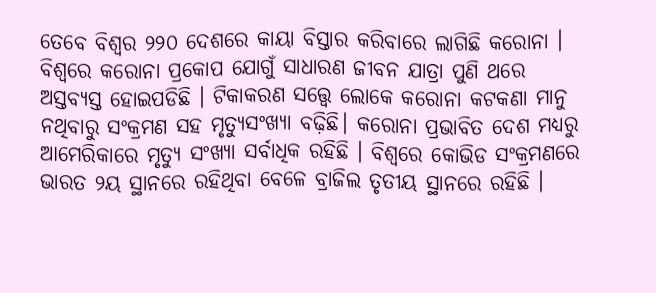ତେବେ ବିଶ୍ୱର ୨୨୦ ଦେଶରେ କାୟା ବିସ୍ତାର କରିବାରେ ଲାଗିଛି କରୋନା । ବିଶ୍ୱରେ କରୋନା ପ୍ରକୋପ ଯୋଗୁଁ ସାଧାରଣ ଜୀବନ ଯାତ୍ରା ପୁଣି ଥରେ ଅସ୍ତବ୍ୟସ୍ତ ହୋଇପଡିଛି । ଟିକାକରଣ ସତ୍ତ୍ବେ ଲୋକେ କରୋନା କଟକଣା ମାନୁ ନଥିବାରୁ ସଂକ୍ରମଣ ସହ ମୃତ୍ୟୁସଂଖ୍ୟା ବଢ଼ିଛି। କରୋନା ପ୍ରଭାବିତ ଦେଶ ମଧ୍ୟରୁ ଆମେରିକାରେ ମୃତ୍ୟୁ ସଂଖ୍ୟା ସର୍ବାଧିକ ରହିଛି । ବିଶ୍ୱରେ କୋଭିଡ ସଂକ୍ରମଣରେ ଭାରତ ୨ୟ ସ୍ଥାନରେ ରହିଥିବା ବେଳେ ବ୍ରାଜିଲ ତୃତୀୟ ସ୍ଥାନରେ ରହିଛି ।